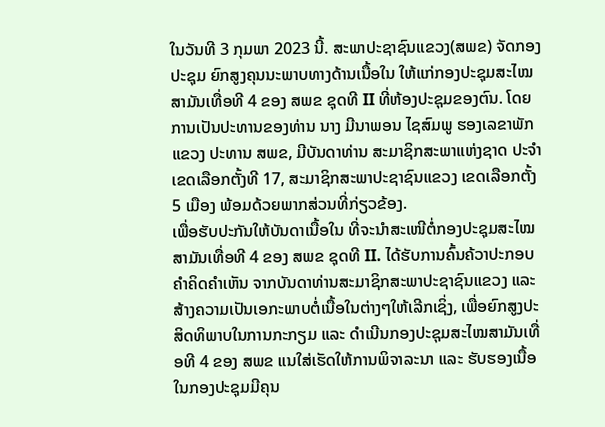ໃນວັນທີ 3 ກຸມພາ 2023 ນີ້. ສະພາປະຊາຊົນແຂວງ(ສພຂ) ຈັດກອງປະຊຸມ ຍົກສູງຄຸນນະພາບທາງດ້ານເນື້ອໃນ ໃຫ້ແກ່ກອງປະຊຸມສະໄໝສາມັນເທື່ອທີ 4 ຂອງ ສພຂ ຊຸດທີ II ທີ່ຫ້ອງປະຊຸມຂອງຕົນ. ໂດຍການເປັນປະທານຂອງທ່ານ ນາງ ມີນາພອນ ໄຊສົມພູ ຮອງເລຂາພັກແຂວງ ປະທານ ສພຂ, ມີບັນດາທ່ານ ສະມາຊິກສະພາແຫ່ງຊາດ ປະຈໍາເຂດເລືອກຕັ້ງທີ 17, ສະມາຊິກສະພາປະຊາຊົນແຂວງ ເຂດເລືອກຕັ້ງ 5 ເມືອງ ພ້ອມດ້ວຍພາກສ່ວນທີ່ກ່ຽວຂ້ອງ.
ເພື່ອຮັບປະກັນໃຫ້ບັນດາເນື້ອໃນ ທີ່ຈະນໍາສະເໜີຕໍ່ກອງປະຊຸມສະໄໝສາມັນເທື່ອທີ 4 ຂອງ ສພຂ ຊຸດທີ II. ໄດ້ຮັບການຄົ້ນຄ້ວາປະກອບຄໍາຄິດຄໍາເຫັນ ຈາກບັນດາທ່ານສະມາຊິກສະພາປະຊາຊົນແຂວງ ແລະ ສ້າງຄວາມເປັນເອກະພາບຕໍ່ເນື້ອໃນຕ່າງໆໃຫ້ເລີກເຊິ່ງ, ເພື່ອຍົກສູງປະສິດທິພາບໃນການກະກຽມ ແລະ ດໍາເນີນກອງປະຊຸມສະໄໝສາມັນເທື່ອທີ 4 ຂອງ ສພຂ ແນໃສ່ເຮັດໃຫ້ການພິຈາລະນາ ແລະ ຮັບຮອງເນື້ອໃນກອງປະຊຸມມີຄຸນ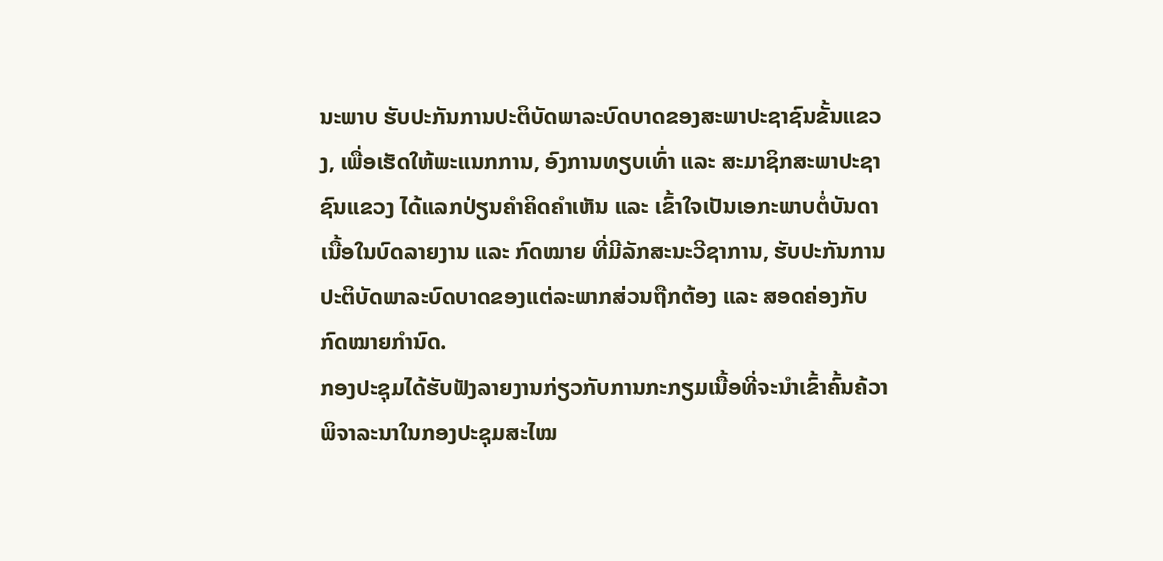ນະພາບ ຮັບປະກັນການປະຕິບັດພາລະບົດບາດຂອງສະພາປະຊາຊົນຂັ້ນແຂວງ, ເພື່ອເຮັດໃຫ້ພະແນກການ, ອົງການທຽບເທົ່າ ແລະ ສະມາຊິກສະພາປະຊາຊົນແຂວງ ໄດ້ແລກປ່ຽນຄໍາຄິດຄໍາເຫັນ ແລະ ເຂົ້າໃຈເປັນເອກະພາບຕໍ່ບັນດາເນື້ອໃນບົດລາຍງານ ແລະ ກົດໝາຍ ທີ່ມີລັກສະນະວີຊາການ, ຮັບປະກັນການປະຕິບັດພາລະບົດບາດຂອງແຕ່ລະພາກສ່ວນຖືກຕ້ອງ ແລະ ສອດຄ່ອງກັບກົດໝາຍກໍານົດ.
ກອງປະຊຸມໄດ້ຮັບຟັງລາຍງານກ່ຽວກັບການກະກຽມເນື້ອທີ່ຈະນໍາເຂົ້າຄົ້ນຄ້ວາພິຈາລະນາໃນກອງປະຊຸມສະໄໝ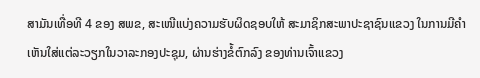ສາມັນເທື່ອທີ 4 ຂອງ ສພຂ, ສະເໜີແບ່ງຄວາມຮັບຜິດຊອບໃຫ້ ສະມາຊິກສະພາປະຊາຊົນແຂວງ ໃນການມີຄໍາເຫັນໃສ່ແຕ່ລະວຽກໃນວາລະກອງປະຊຸມ, ຜ່ານຮ່າງຂໍ້ຕົກລົງ ຂອງທ່ານເຈົ້າແຂວງ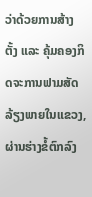ວ່າດ້ວຍການສ້າງຕັ້ງ ແລະ ຄຸ້ມຄອງກິດຈະການຟາມສັດລ້ຽງພາຍໃນແຂວງ, ຜ່ານຮ່າງຂໍ້ຕົກລົງ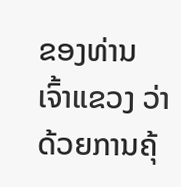ຂອງທ່ານ ເຈົ້າແຂວງ ວ່າດ້ວຍການຄຸ້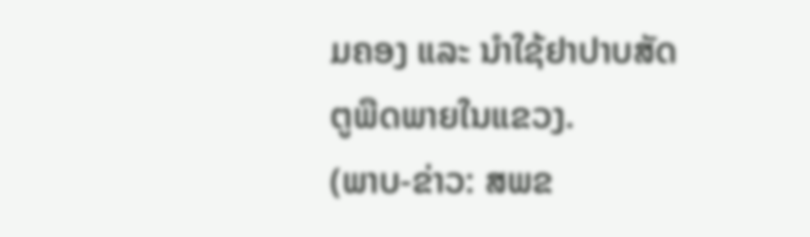ມຄອງ ແລະ ນໍາໃຊ້ຢາປາບສັດຕູພືດພາຍໃນແຂວງ.
(ພາບ-ຂ່າວ: ສພຂ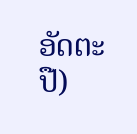ອັດຕະປື)